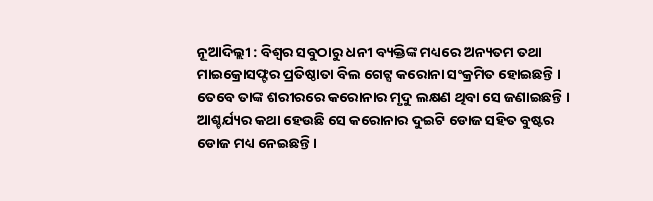ନୂଆଦିଲ୍ଲୀ : ବିଶ୍ବର ସବୁଠାରୁ ଧନୀ ବ୍ୟକ୍ତିଙ୍କ ମଧ୍ୟରେ ଅନ୍ୟତମ ତଥା ମାଇକ୍ରୋସଫ୍ଟର ପ୍ରତିଷ୍ଠାତା ବିଲ ଗେଟ୍ସ କରୋନା ସଂକ୍ରମିତ ହୋଇଛନ୍ତି । ତେବେ ତାଙ୍କ ଶରୀରରେ କରୋନାର ମୃଦୁ ଲକ୍ଷଣ ଥିବା ସେ ଜଣାଇଛନ୍ତି । ଆଶ୍ଚର୍ଯ୍ୟର କଥା ହେଉଛି ସେ କରୋନାର ଦୁଇଟି ଡୋଜ ସହିତ ବୁଷ୍ଟର ଡୋଜ ମଧ୍ୟ ନେଇଛନ୍ତି ।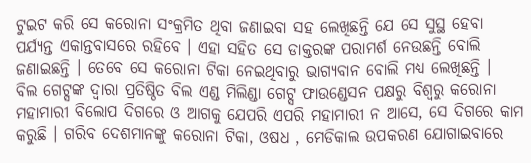ଟୁଇଟ କରି ସେ କରୋନା ସଂକ୍ରମିତ ଥିବା ଜଣାଇବା ସହ ଲେଖିଛନ୍ତି ଯେ ସେ ସୁସ୍ଥ ହେବା ପର୍ଯ୍ୟନ୍ତ ଏକାନ୍ତବାସରେ ରହିବେ । ଏହା ସହିତ ସେ ଡାକ୍ତରଙ୍କ ପରାମର୍ଶ ନେଉଛନ୍ତି ବୋଲି ଜଣାଇଛନ୍ତି । ତେବେ ସେ କରୋନା ଟିକା ନେଇଥିବାରୁ ଭାଗ୍ୟବାନ ବୋଲି ମଧ୍ୟ ଲେଖିଛନ୍ତି ।
ବିଲ ଗେଟ୍ସଙ୍କ ଦ୍ବାରା ପ୍ରତିଷ୍ଠିତ ବିଲ ଏଣ୍ଡ ମିଲିଣ୍ଡା ଗେଟ୍ସ ଫାଉଣ୍ଡେସନ ପକ୍ଷରୁ ବିଶ୍ବରୁ କରୋନା ମହାମାରୀ ବିଲୋପ ଦିଗରେ ଓ ଆଗକୁ ଯେପରି ଏପରି ମହାମାରୀ ନ ଆସେ, ସେ ଦିଗରେ କାମ କରୁଛି । ଗରିବ ଦେଶମାନଙ୍କୁ କରୋନା ଟିକା, ଓଷଧ , ମେଡିକାଲ ଉପକରଣ ଯୋଗାଇବାରେ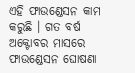ଏହି ଫାଉଣ୍ଡେସନ କାମ କରୁଛି । ଗତ ବର୍ଷ ଅକ୍ଟୋବର ମାସରେ ଫାଉଣ୍ଡେସନ ଘୋଷଣା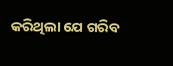କରିଥିଲା ଯେ ଗରିବ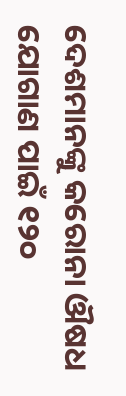ଦେଶମାନଙ୍କୁ କରୋନା ଔଷଧ ଯୋଗାଣ ପାଇଁ ୧୨୦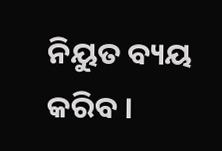ନିୟୁତ ବ୍ୟୟ କରିବ ।